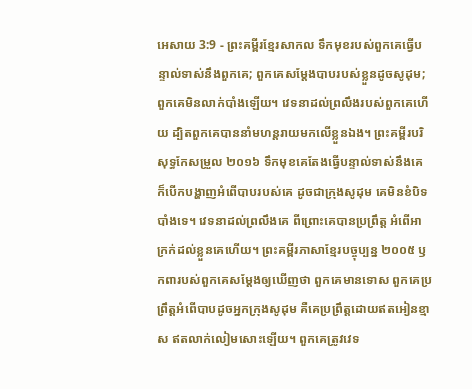អេសាយ 3:9 - ព្រះគម្ពីរខ្មែរសាកល ទឹកមុខរបស់ពួកគេធ្វើបន្ទាល់ទាស់នឹងពួកគេ; ពួកគេសម្ដែងបាបរបស់ខ្លួនដូចសូដុម; ពួកគេមិនលាក់បាំងឡើយ។ វេទនាដល់ព្រលឹងរបស់ពួកគេហើយ ដ្បិតពួកគេបាននាំមហន្តរាយមកលើខ្លួនឯង។ ព្រះគម្ពីរបរិសុទ្ធកែសម្រួល ២០១៦ ទឹកមុខគេតែងធ្វើបន្ទាល់ទាស់នឹងគេ ក៏បើកបង្ហាញអំពើបាបរបស់គេ ដូចជាក្រុងសូដុម គេមិនខំបិទបាំងទេ។ វេទនាដល់ព្រលឹងគេ ពីព្រោះគេបានប្រព្រឹត្ត អំពើអាក្រក់ដល់ខ្លួនគេហើយ។ ព្រះគម្ពីរភាសាខ្មែរបច្ចុប្បន្ន ២០០៥ ឫកពារបស់ពួកគេសម្តែងឲ្យឃើញថា ពួកគេមានទោស ពួកគេប្រព្រឹត្តអំពើបាបដូចអ្នកក្រុងសូដុម គឺគេប្រព្រឹត្តដោយឥតអៀនខ្មាស ឥតលាក់លៀមសោះឡើយ។ ពួកគេត្រូវវេទ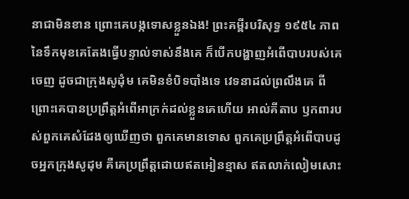នាជាមិនខាន ព្រោះគេបង្កទោសខ្លួនឯង! ព្រះគម្ពីរបរិសុទ្ធ ១៩៥៤ ភាពនៃទឹកមុខគេតែងធ្វើបន្ទាល់ទាស់នឹងគេ ក៏បើកបង្ហាញអំពើបាបរបស់គេចេញ ដូចជាក្រុងសូដុំម គេមិនខំបិទបាំងទេ វេទនាដល់ព្រលឹងគេ ពីព្រោះគេបានប្រព្រឹត្តអំពើអាក្រក់ដល់ខ្លួនគេហើយ អាល់គីតាប ឫកពារបស់ពួកគេសំដែងឲ្យឃើញថា ពួកគេមានទោស ពួកគេប្រព្រឹត្តអំពើបាបដូចអ្នកក្រុងសូដុម គឺគេប្រព្រឹត្តដោយឥតអៀនខ្មាស ឥតលាក់លៀមសោះ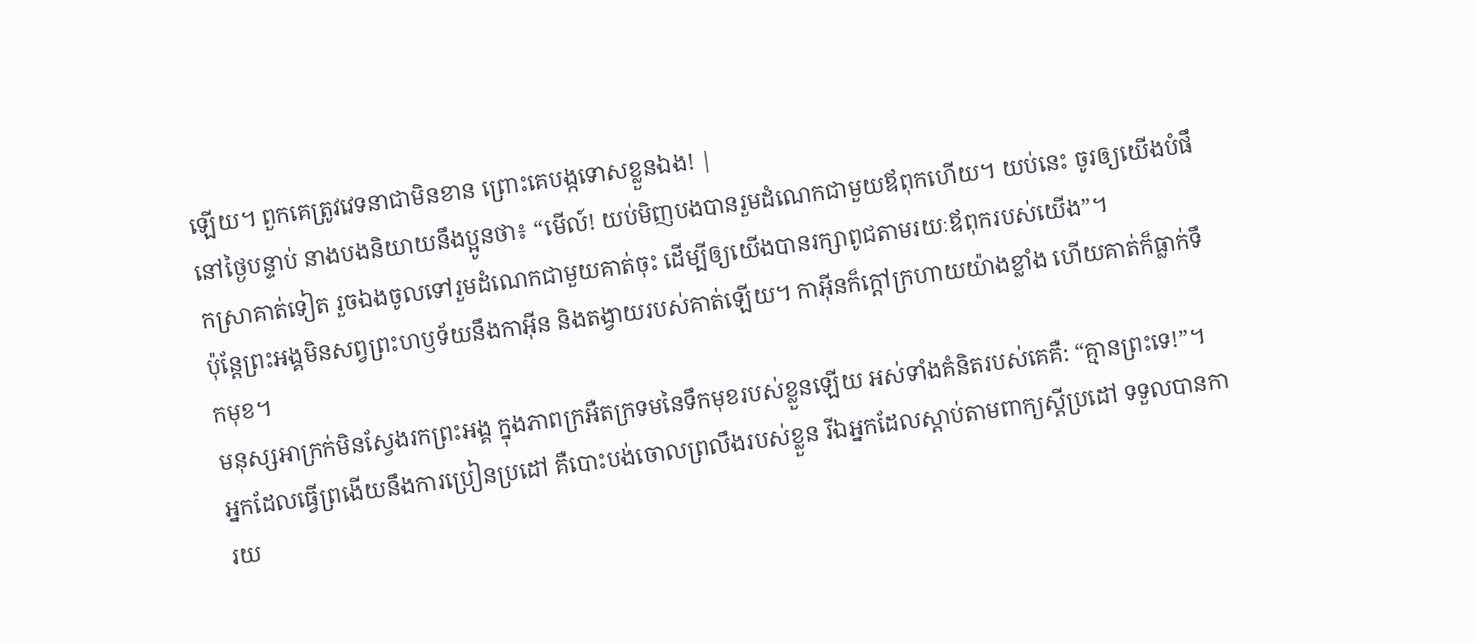ឡើយ។ ពួកគេត្រូវវេទនាជាមិនខាន ព្រោះគេបង្កទោសខ្លួនឯង! |
នៅថ្ងៃបន្ទាប់ នាងបងនិយាយនឹងប្អូនថា៖ “មើល៍! យប់មិញបងបានរួមដំណេកជាមួយឪពុកហើយ។ យប់នេះ ចូរឲ្យយើងបំផឹកស្រាគាត់ទៀត រួចឯងចូលទៅរួមដំណេកជាមួយគាត់ចុះ ដើម្បីឲ្យយើងបានរក្សាពូជតាមរយៈឪពុករបស់យើង”។
ប៉ុន្តែព្រះអង្គមិនសព្វព្រះហឫទ័យនឹងកាអ៊ីន និងតង្វាយរបស់គាត់ឡើយ។ កាអ៊ីនក៏ក្ដៅក្រហាយយ៉ាងខ្លាំង ហើយគាត់ក៏ធ្លាក់ទឹកមុខ។
មនុស្សអាក្រក់មិនស្វែងរកព្រះអង្គ ក្នុងភាពក្រអឺតក្រទមនៃទឹកមុខរបស់ខ្លួនឡើយ អស់ទាំងគំនិតរបស់គេគឺ: “គ្មានព្រះទេ!”។
អ្នកដែលធ្វើព្រងើយនឹងការប្រៀនប្រដៅ គឺបោះបង់ចោលព្រលឹងរបស់ខ្លួន រីឯអ្នកដែលស្ដាប់តាមពាក្យស្ដីប្រដៅ ទទួលបានការយ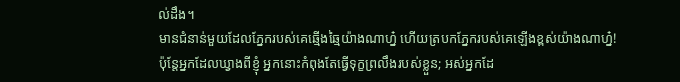ល់ដឹង។
មានជំនាន់មួយដែលភ្នែករបស់គេឆ្មើងឆ្មៃយ៉ាងណាហ្ន៎ ហើយត្របកភ្នែករបស់គេឡើងខ្ពស់យ៉ាងណាហ្ន៎!
ប៉ុន្តែអ្នកដែលឃ្វាងពីខ្ញុំ អ្នកនោះកំពុងតែធ្វើទុក្ខព្រលឹងរបស់ខ្លួន; អស់អ្នកដែ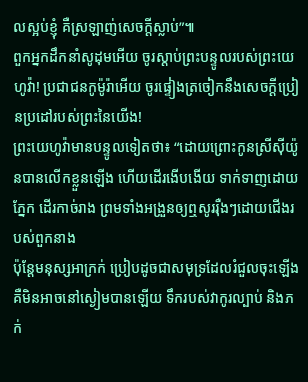លស្អប់ខ្ញុំ គឺស្រឡាញ់សេចក្ដីស្លាប់”៕
ពួកអ្នកដឹកនាំសូដុមអើយ ចូរស្ដាប់ព្រះបន្ទូលរបស់ព្រះយេហូវ៉ា! ប្រជាជនកូម៉ូរ៉ាអើយ ចូរផ្ទៀងត្រចៀកនឹងសេចក្ដីប្រៀនប្រដៅរបស់ព្រះនៃយើង!
ព្រះយេហូវ៉ាមានបន្ទូលទៀតថា៖ “ដោយព្រោះកូនស្រីស៊ីយ៉ូនបានលើកខ្លួនឡើង ហើយដើរងើបងើយ ទាក់ទាញដោយភ្នែក ដើរកាច់រាង ព្រមទាំងអង្រួនឲ្យឮសូររ៉ឺងៗដោយជើងរបស់ពួកនាង
ប៉ុន្តែមនុស្សអាក្រក់ ប្រៀបដូចជាសមុទ្រដែលរំជួលចុះឡើង គឺមិនអាចនៅស្ងៀមបានឡើយ ទឹករបស់វាកូរល្បាប់ និងភក់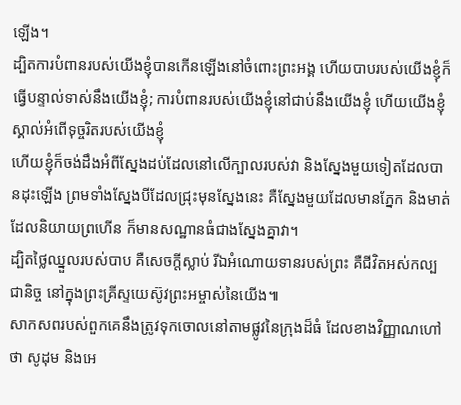ឡើង។
ដ្បិតការបំពានរបស់យើងខ្ញុំបានកើនឡើងនៅចំពោះព្រះអង្គ ហើយបាបរបស់យើងខ្ញុំក៏ធ្វើបន្ទាល់ទាស់នឹងយើងខ្ញុំ; ការបំពានរបស់យើងខ្ញុំនៅជាប់នឹងយើងខ្ញុំ ហើយយើងខ្ញុំស្គាល់អំពើទុច្ចរិតរបស់យើងខ្ញុំ
ហើយខ្ញុំក៏ចង់ដឹងអំពីស្នែងដប់ដែលនៅលើក្បាលរបស់វា និងស្នែងមួយទៀតដែលបានដុះឡើង ព្រមទាំងស្នែងបីដែលជ្រុះមុនស្នែងនេះ គឺស្នែងមួយដែលមានភ្នែក និងមាត់ដែលនិយាយព្រហើន ក៏មានសណ្ឋានធំជាងស្នែងគ្នាវា។
ដ្បិតថ្លៃឈ្នួលរបស់បាប គឺសេចក្ដីស្លាប់ រីឯអំណោយទានរបស់ព្រះ គឺជីវិតអស់កល្បជានិច្ច នៅក្នុងព្រះគ្រីស្ទយេស៊ូវព្រះអម្ចាស់នៃយើង៕
សាកសពរបស់ពួកគេនឹងត្រូវទុកចោលនៅតាមផ្លូវនៃក្រុងដ៏ធំ ដែលខាងវិញ្ញាណហៅថា សូដុម និងអេ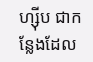ហ្ស៊ីប ជាកន្លែងដែល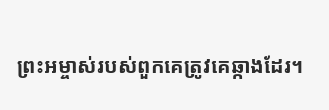ព្រះអម្ចាស់របស់ពួកគេត្រូវគេឆ្កាងដែរ។